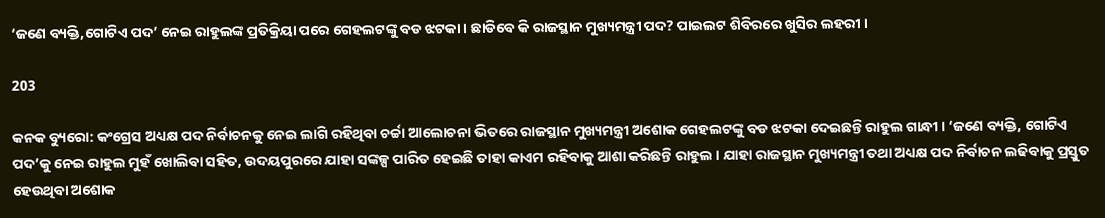‘ଜଣେ ବ୍ୟକ୍ତି,ଗୋଟିଏ ପଦ’ ନେଇ ରାହୁଲଙ୍କ ପ୍ରତିକ୍ରିୟା ପରେ ଗେହଲଟଙ୍କୁ ବଡ ଝଟକା । ଛାଡିବେ କି ରାଜସ୍ଥାନ ମୁଖ୍ୟମନ୍ତ୍ରୀ ପଦ? ପାଇଲଟ ଶିବିରରେ ଖୁସିର ଲହରୀ ।

203

କନକ ବ୍ୟୁରୋ: କଂଗ୍ରେସ ଅଧ୍ୟକ୍ଷ ପଦ ନିର୍ବାଚନକୁ ନେଇ ଲାଗି ରହିଥିବା ଚର୍ଚ୍ଚା ଆଲୋଚନା ଭିତରେ ରାଜସ୍ଥାନ ମୁଖ୍ୟମନ୍ତ୍ରୀ ଅଶୋକ ଗେହଲଟଙ୍କୁ ବଡ ଝଟକା ଦେଇଛନ୍ତି ରାହୁଲ ଗାନ୍ଧୀ । ‘ଜଣେ ବ୍ୟକ୍ତି, ଗୋଟିଏ ପଦ’କୁ ନେଇ ରାହୁଲ ମୁହଁ ଖୋଲିବା ସହିତ, ଉଦୟପୁରରେ ଯାହା ସଙ୍କଳ୍ପ ପାରିତ ହେଇଛି ତାହା କାଏମ ରହିବାକୁ ଆଶା କରିଛନ୍ତି ରାହୁଲ । ଯାହା ରାଜସ୍ଥାନ ମୁଖ୍ୟମନ୍ତ୍ରୀ ତଥା ଅଧ୍ୟକ୍ଷ ପଦ ନିର୍ବାଚନ ଲଢିବାକୁ ପ୍ରସ୍ତୁତ ହେଉଥିବା ଅଶୋକ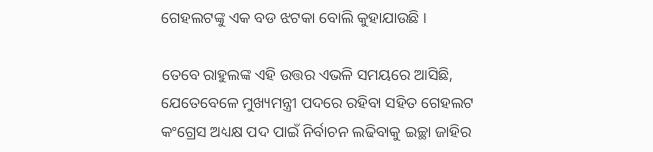ଗେହଲଟଙ୍କୁ ଏକ ବଡ ଝଟକା ବୋଲି କୁହାଯାଉଛି ।

ତେବେ ରାହୁଲଙ୍କ ଏହି ଉତ୍ତର ଏଭଳି ସମୟରେ ଆସିଛି, ଯେତେବେଳେ ମୁଖ୍ୟମନ୍ତ୍ରୀ ପଦରେ ରହିବା ସହିତ ଗେହଲଟ କଂଗ୍ରେସ ଅଧ୍ୟକ୍ଷ ପଦ ପାଇଁ ନିର୍ବାଚନ ଲଢିବାକୁ ଇଚ୍ଛା ଜାହିର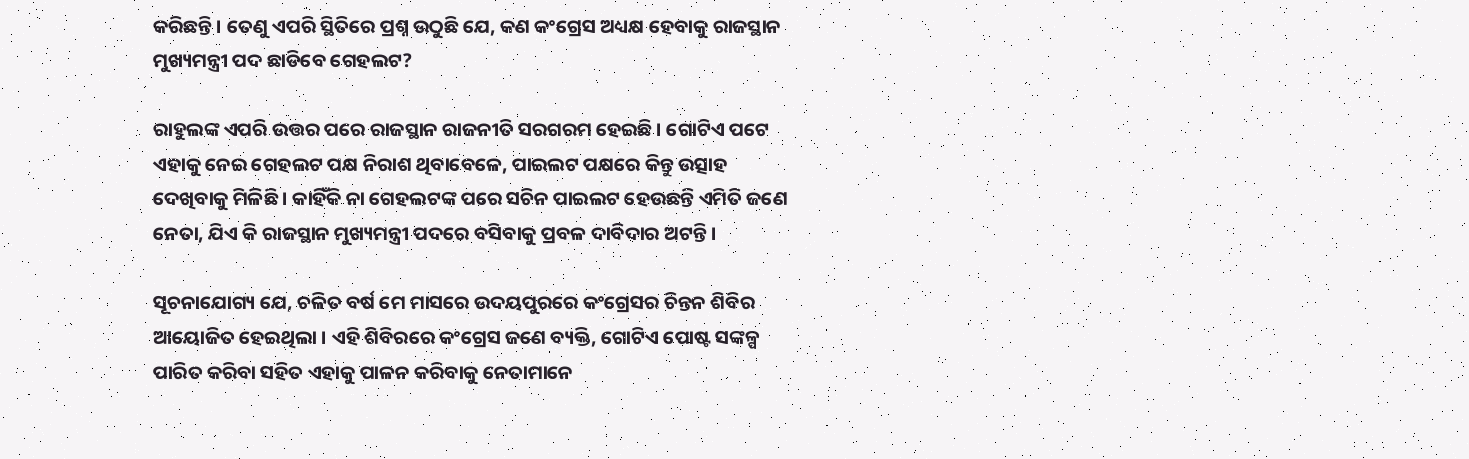କରିଛନ୍ତି । ତେଣୁ ଏପରି ସ୍ଥିତିରେ ପ୍ରଶ୍ନ ଉଠୁଛି ଯେ, କଣ କଂଗ୍ରେସ ଅଧ୍ୟକ୍ଷ ହେବାକୁ ରାଜସ୍ଥାନ ମୁଖ୍ୟମନ୍ତ୍ରୀ ପଦ ଛାଡିବେ ଗେହଲଟ?

ରାହୁଲଙ୍କ ଏପରି ଉତ୍ତର ପରେ ରାଜସ୍ଥାନ ରାଜନୀତି ସରଗରମ ହେଇଛି । ଗୋଟିଏ ପଟେ ଏହାକୁ ନେଇ ଗେହଲଟ ପକ୍ଷ ନିରାଶ ଥିବାବେଳେ, ପାଇଲଟ ପକ୍ଷରେ କିନ୍ତୁ ଉତ୍ସାହ ଦେଖିବାକୁ ମିଳିଛି । କାହିଁକି ନା ଗେହଲଟଙ୍କ ପରେ ସଚିନ ପାଇଲଟ ହେଉଛନ୍ତି ଏମିତି ଜଣେ ନେତା, ଯିଏ କି ରାଜସ୍ଥାନ ମୁଖ୍ୟମନ୍ତ୍ରୀ ପଦରେ ବସିବାକୁ ପ୍ରବଳ ଦାବିଦାର ଅଟନ୍ତି ।

ସୂଚନାଯୋଗ୍ୟ ଯେ, ଚଳିତ ବର୍ଷ ମେ ମାସରେ ଉଦୟପୁରରେ କଂଗ୍ରେସର ଚିନ୍ତନ ଶିବିର ଆୟୋଜିତ ହେଇଥିଲା । ଏହି ଶିବିରରେ କଂଗ୍ରେସ ଜଣେ ବ୍ୟକ୍ତି, ଗୋଟିଏ ପୋଷ୍ଟ ସଙ୍କଳ୍ପ ପାରିତ କରିବା ସହିତ ଏହାକୁ ପାଳନ କରିବାକୁ ନେତାମାନେ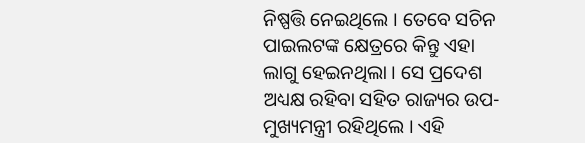ନିଷ୍ପତ୍ତି ନେଇଥିଲେ । ତେବେ ସଚିନ ପାଇଲଟଙ୍କ କ୍ଷେତ୍ରରେ କିନ୍ତୁ ଏହା ଲାଗୁ ହେଇନଥିଲା । ସେ ପ୍ରଦେଶ ଅଧ୍ୟକ୍ଷ ରହିବା ସହିତ ରାଜ୍ୟର ଉପ-ମୁଖ୍ୟମନ୍ତ୍ରୀ ରହିଥିଲେ । ଏହି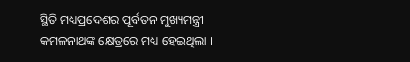ସ୍ଥିତି ମଧ୍ୟପ୍ରଦେଶର ପୂର୍ବତନ ମୁଖ୍ୟମନ୍ତ୍ରୀ କମଳନାଥଙ୍କ କ୍ଷେତ୍ରରେ ମଧ୍ୟ ହେଇଥିଲା ।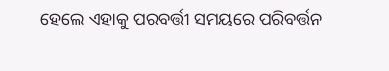ହେଲେ ଏହାକୁ ପରବର୍ତ୍ତୀ ସମୟରେ ପରିବର୍ତ୍ତନ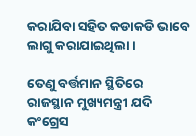କରାଯିବା ସହିତ କଡାକଡି ଭାବେ ଲାଗୁ କରାଯାଇଥିଲା ।

ତେଣୁ ବର୍ତ୍ତମାନ ସ୍ଥିତିରେ ରାଜସ୍ଥାନ ମୁଖ୍ୟମନ୍ତ୍ରୀ ଯଦି କଂଗ୍ରେସ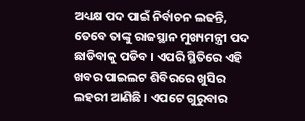ଅଧ୍ୟକ୍ଷ ପଦ ପାଇଁ ନିର୍ବାଚନ ଲଢନ୍ତି, ତେବେ ତାଙ୍କୁ ରାଜସ୍ଥାନ ମୁଖ୍ୟମନ୍ତ୍ରୀ ପଦ ଛାଡିବାକୁ ପଡିବ । ଏପରି ସ୍ଥିତିରେ ଏହି ଖବର ପାଇଲଟ ଶିବିରରେ ଖୁସିର ଲହରୀ ଆଣିଛି । ଏପଟେ ଗୁରୁବାର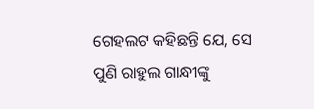ଗେହଲଟ କହିଛନ୍ତି ଯେ, ସେ ପୁଣି ରାହୁଲ ଗାନ୍ଧୀଙ୍କୁ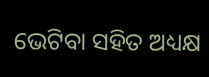ଭେଟିବା ସହିତ ଅଧ୍ୟକ୍ଷ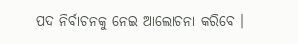ପଦ ନିର୍ବାଚନକୁ ନେଇ ଆଲୋଚନା କରିବେ ।